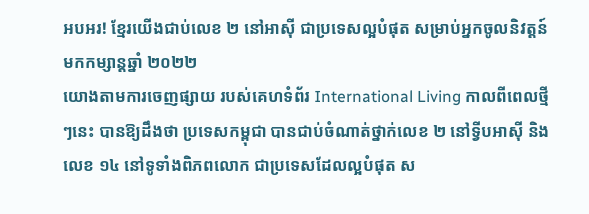អបអរ! ខ្មែរយើងជាប់លេខ ២ នៅអាស៊ី ជាប្រទេសល្អបំផុត សម្រាប់អ្នកចូលនិវត្តន៍មកកម្សាន្តឆ្នាំ ២០២២
យោងតាមការចេញផ្សាយ របស់គេហទំព័រ International Living កាលពីពេលថ្មីៗនេះ បានឱ្យដឹងថា ប្រទេសកម្ពុជា បានជាប់ចំណាត់ថ្នាក់លេខ ២ នៅទ្វីបអាស៊ី និង លេខ ១៤ នៅទូទាំងពិភពលោក ជាប្រទេសដែលល្អបំផុត ស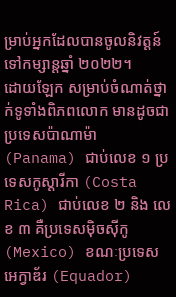ម្រាប់អ្នកដែលបានចូលនិវត្តន៍ ទៅកម្សាន្តឆ្នាំ ២០២២។
ដោយឡែក សម្រាប់ចំណាត់ថ្នាក់ទូទាំងពិភពលោក មានដូចជា ប្រទេសប៉ាណាម៉ា (Panama) ជាប់លេខ ១ ប្រទេសកូស្តារីកា (Costa Rica) ជាប់លេខ ២ និង លេខ ៣ គឺប្រទេសម៉ិចស៊ីកូ (Mexico) ខណៈប្រទេសអេក្វាឌ័រ (Equador)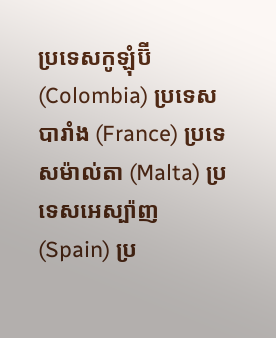ប្រទេសកូឡុំប៊ី (Colombia) ប្រទេសបារាំង (France) ប្រទេសម៉ាល់តា (Malta) ប្រទេសអេស្ប៉ាញ (Spain) ប្រ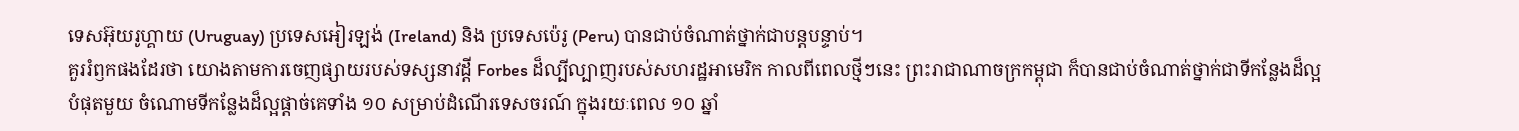ទេសអ៊ុយរូហ្គាយ (Uruguay) ប្រទេសអៀរឡង់ (Ireland) និង ប្រទេសប៉េរូ (Peru) បានជាប់ចំណាត់ថ្នាក់ជាបន្តបន្ទាប់។
គួររំឭកផងដែរថា យោងតាមការចេញផ្សាយរបស់ទស្សនាវដ្តី Forbes ដ៏ល្បីល្បាញរបស់សហរដ្ឋអាមេរិក កាលពីពេលថ្មីៗនេះ ព្រះរាជាណាចក្រកម្ពុជា ក៏បានជាប់ចំណាត់ថ្នាក់ជាទីកន្លែងដ៏ល្អបំផុតមួយ ចំណោមទីកន្លែងដ៏ល្អផ្តាច់គេទាំង ១០ សម្រាប់ដំណើរទេសចរណ៍ ក្នុងរយៈពេល ១០ ឆ្នាំ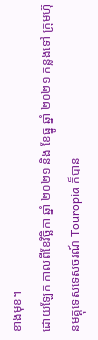ខាងមុខ។
ដោយឡែក កាលពីខែវិច្ឆិកា ឆ្នាំ ២០២១ និង ខែធ្នូ ឆ្នាំ ២០២១ កន្លងទៅ ក្រុមហ៊ុនមគ្គុទេសទេសចរណ៍ Touropia ក៏បាន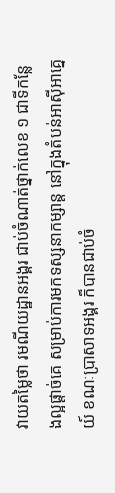វាយតម្លៃថា រមណីយដ្ឋានអង្គរ ជាប់ចំណាត់ថ្នាក់លេខ ១ ជាទីកន្លែងល្អផ្តាច់គេ សម្រាប់ការមកទស្សនាកម្សាន្ត នៅក្នុងតំបន់អាស៊ីអាគ្នេយ៍ ខណៈប្រាសាទអង្គរ ក៏បានជាប់ចំ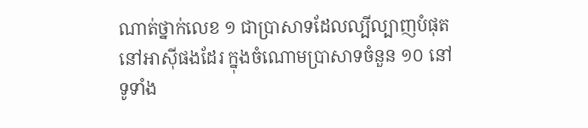ណាត់ថ្នាក់លេខ ១ ជាប្រាសាទដែលល្បីល្បាញបំផុតនៅអាស៊ីផងដែរ ក្នុងចំណោមប្រាសាទចំនួន ១០ នៅទូទាំង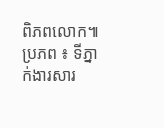ពិភពលោក៕
ប្រភព ៖ ទីភ្នាក់ងារសារ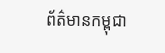ព័ត៌មានកម្ពុជា